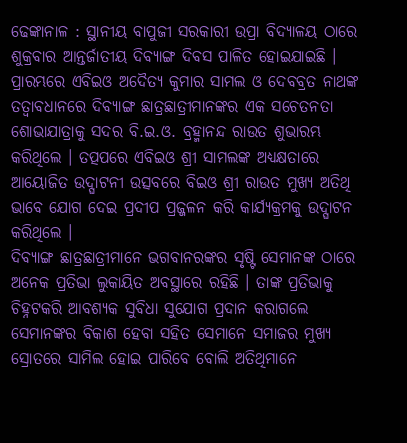ଢେଙ୍କାନାଳ : ସ୍ଥାନୀୟ ବାପୁଜୀ ସରକାରୀ ଉପ୍ରା ବିଦ୍ୟାଳୟ ଠାରେ ଶୁକ୍ରବାର ଆନ୍ତର୍ଜାତୀୟ ଦିବ୍ୟାଙ୍ଗ ଦିବସ ପାଳିତ ହୋଇଯାଇଛି । ପ୍ରାରମ୍ଭରେ ଏବିଇଓ ଅଦୈତ୍ୟ କୁମାର ସାମଲ ଓ ଦେବବ୍ରତ ନାଥଙ୍କ ତତ୍ୱାବଧାନରେ ଦିବ୍ୟାଙ୍ଗ ଛାତ୍ରଛାତ୍ରୀମାନଙ୍କର ଏକ ସଚେତନତା ଶୋଭାଯାତ୍ରାକୁ ସଦର ବି.ଇ.ଓ. ବ୍ରହ୍ମାନନ୍ଦ ରାଉତ ଶୁଭାରମ୍ଭ କରିଥିଲେ । ତତ୍ପପରେ ଏବିଇଓ ଶ୍ରୀ ସାମଲଙ୍କ ଅଧ୍ୟକ୍ଷତାରେ ଆୟୋଜିତ ଉଦ୍ଘାଟନୀ ଉତ୍ସବରେ ବିଇଓ ଶ୍ରୀ ରାଉତ ମୁଖ୍ୟ ଅତିଥି ଭାବେ ଯୋଗ ଦେଇ ପ୍ରଦୀପ ପ୍ରଜ୍ଜଳନ କରି କାର୍ଯ୍ୟକ୍ରମକୁ ଉଦ୍ଘାଟନ କରିଥିଲେ ।
ଦିବ୍ୟାଙ୍ଗ ଛାତ୍ରଛାତ୍ରୀମାନେ ଭଗବାନରଙ୍କର ସୃଷ୍ଟି ସେମାନଙ୍କ ଠାରେ ଅନେକ ପ୍ରତିଭା ଲୁକାୟିତ ଅବସ୍ଥାରେ ରହିଛି । ତାଙ୍କ ପ୍ରତିଭାକୁ ଚିହ୍ନଟକରି ଆବଶ୍ୟକ ସୁବିଧା ସୁଯୋଗ ପ୍ରଦାନ କରାଗଲେ ସେମାନଙ୍କର ବିକାଶ ହେବା ସହିତ ସେମାନେ ସମାଜର ମୁଖ୍ୟ ସ୍ରୋତରେ ସାମିଲ ହୋଇ ପାରିବେ ବୋଲି ଅତିଥିମାନେ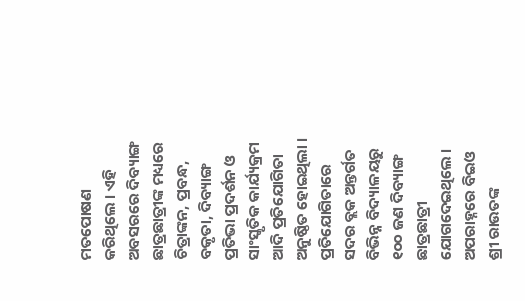ମତପୋଷଣ କରିଥିଲେ । ଏହି ଅବସରରେ ଦିବ୍ୟାଙ୍ଗ ଛାତ୍ରଛାତ୍ରୀଙ୍କ ମଧ୍ୟରେ ଚିତ୍ରାଙ୍କନ, ପ୍ରବନ୍ଧ, ବକୃତା, ଦିବ୍ୟାଙ୍ଗ ପ୍ରତିଭା ପ୍ରଦର୍ଶନ ଓ ସାଂସ୍କୃତିକ କାର୍ଯ୍ୟକ୍ରମ ଆଦି ପ୍ରତିଯୋଗିତା ଅନୁଷ୍ଠିତ ହୋଇଥିଲା ।
ପ୍ରତିଯୋଗିତାରେ ସଦର ବ୍ଲକ ଅନ୍ତର୍ଗତ ବିଭିନ୍ନ ବିଦ୍ୟାଳୟରୁ ୧୦୦ ଜଣ ଦିବ୍ୟାଙ୍ଗ ଛାତ୍ରଛାତ୍ରୀ ଯୋଗଦେଇଥିଲେ । ଅପରାହ୍ନରେ ବିଇଓ ଶ୍ରୀ ରାଉତଙ୍କ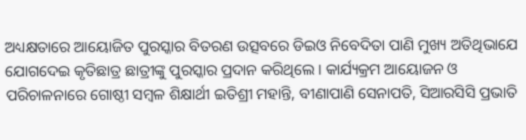ଅଧ୍ୟକ୍ଷତାରେ ଆୟୋଜିତ ପୁରସ୍କାର ବିତରଣ ଉତ୍ସବରେ ଡିଇଓ ନିବେଦିତା ପାଣି ମୁଖ୍ୟ ଅତିଥିଭାଯେ ଯୋଗଦେଇ କୃତିଛାତ୍ର ଛାତ୍ରୀଙ୍କୁ ପୁରସ୍କାର ପ୍ରଦାନ କରିଥିଲେ । କାର୍ଯ୍ୟକ୍ରମ ଆୟୋଜନ ଓ ପରିଚାଳନାରେ ଗୋଷ୍ଠୀ ସମ୍ବଳ ଶିକ୍ଷାର୍ଥୀ ଇତିଶ୍ରୀ ମହାନ୍ତି, ବୀଣାପାଣି ସେନାପତି, ସିଆରସିସି ପ୍ରଭାତି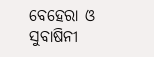ବେହେରା ଓ ସୁବାଷିନୀ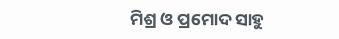ମିଶ୍ର ଓ ପ୍ରମୋଦ ସାହୁ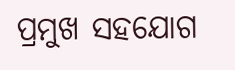ପ୍ରମୁଖ ସହଯୋଗ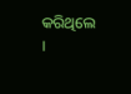କରିଥିଲେ ।